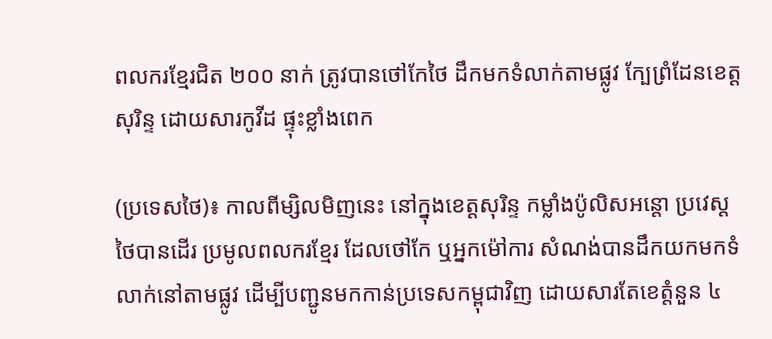ពលករខ្មែរជិត ២០០ នាក់ ត្រូវបានថៅកែថៃ ដឹកមកទំលាក់តាមផ្លូវ ក្បែព្រំដែនខេត្តសុរិន្ទ ដោយសារកូវីដ ផ្ទុះខ្លាំងពេក

(ប្រទេសថៃ)៖ កាលពីម្សិលមិញនេះ នៅក្នុងខេត្តសុរិន្ទ កម្លាំងប៉ូលិសអន្តោ ប្រវេស្តថៃបានដើរ ប្រមូលពលករខ្មែរ ដែលថៅកែ ឬអ្នកម៉ៅការ សំណង់បានដឹកយកមកទំលាក់នៅតាមផ្លូវ ដើម្បីបញ្ជូនមកកាន់ប្រទេសកម្ពុជាវិញ ដោយសារតែខេត្តំនួន ៤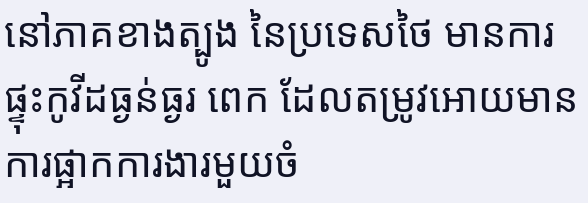នៅភាគខាងត្បូង នៃប្រទេសថៃ មានការផ្ទុះកូវីដធ្ងន់ធ្ងរ ពេក ដែលតម្រូវអោយមាន ការផ្អាកការងារមួយចំ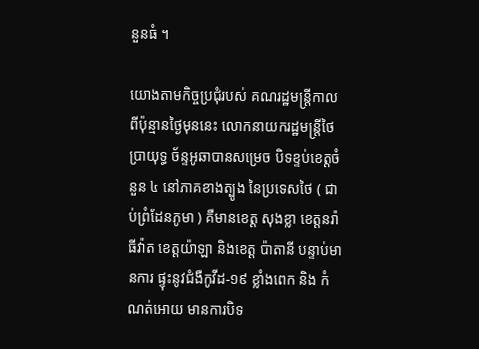នួនធំ ។

យោងតាមកិច្ចប្រជុំរបស់ គណរដ្ឋមន្ត្រីកាល ពីប៉ុន្មានថ្ងៃមុននេះ លោកនាយករដ្ឋមន្ត្រីថៃ ប្រាយុទ្ធ ច័ន្ទអូឆាបានសម្រេច បិទខ្ទប់ខេត្តចំនួន ៤ នៅភាគខាងត្បូង នៃប្រទេសថៃ ( ជាប់ព្រំដែនភូមា ) គឺមានខេត្ត សុងខ្លា ខេត្តនរ៉ាធីវ៉ាត ខេត្តយ៉ាឡា និងខេត្ត ប៉ាតានី បន្ទាប់មានការ ផ្ទុះនូវជំងឺកូវីដ-១៩ ខ្លាំងពេក និង កំណត់អោយ មានការបិទ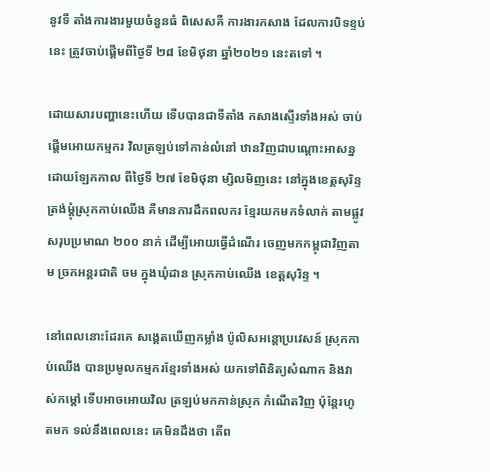នូវទី តាំងការងារមួយចំនួនធំ ពិសេសគឺ ការងារកសាង ដែលការបិទខ្ទប់នេះ ត្រូវចាប់ផ្តើមពីថ្ងៃទី ២៨ ខែមិថុនា ឆ្នាំ២០២១ នេះតទៅ ។

ដោយសារបញ្ហានេះហើយ ទើបបានជាទីតាំង កសាងស្ទើរទាំងអស់ ចាប់ផ្តើមអោយកម្មករ វិលត្រឡប់ទៅកាន់លំនៅ ឋានវិញជាបណ្តោះអាសន្ន ដោយឡែកកាល ពីថ្ងៃទី ២៧ ខែមិថុនា ម្សិលមិញនេះ នៅក្នុងខេត្តសុរិន្ទ ត្រង់ម្តុំស្រុកកាប់ឈើង គឺមានការដឹកពលករ ខ្មែរយកមកទំលាក់ តាមផ្លូវសរុបប្រមាណ ២០០ នាក់ ដើម្បីអោយធ្វើដំណើរ ចេញមកកម្ពុជាវិញតាម ច្រកអន្តរជាតិ ចម ក្នុងឃុំដាន ស្រុកកាប់ឈើង ខេត្តសុរិន្ទ ។

នៅពេលនោះដែរគេ សង្គេតឃើញកម្លាំង ប៉ូលិសអន្តោប្រវេសន៍ ស្រុកកាប់ឈើង បានប្រមូលកម្មករខ្មែរទាំងអស់ យកទៅពិនិត្យសំណាក និងវាស់កម្តៅ ទើបអាចអោយវិល ត្រឡប់មកកាន់ស្រុក កំណើតវិញ ប៉ុន្តែរហូតមក ទល់នឹងពេលនេះ គេមិនដឹងថា តើព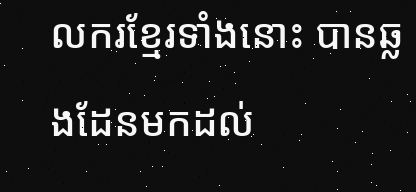លករខ្មែរទាំងនោះ បានឆ្លងដែនមកដល់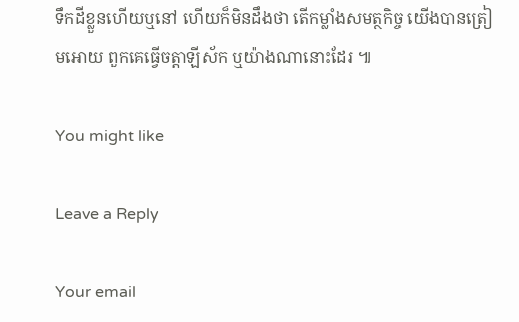ទឹកដីខ្លួនហើយឬនៅ ហើយក៏មិនដឹងថា តើកម្លាំងសមត្ថកិច្ច យើងបានត្រៀមអោយ ពួកគេធ្វើចត្តាឡីស័ក ឬយ៉ាងណានោះដែរ ៕

You might like

Leave a Reply

Your email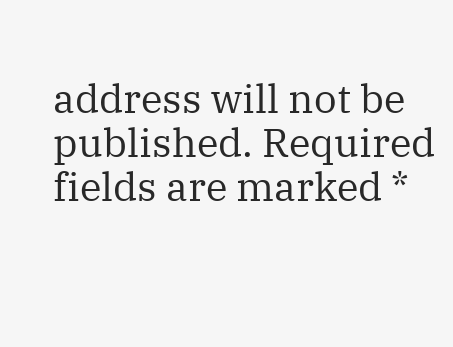address will not be published. Required fields are marked *